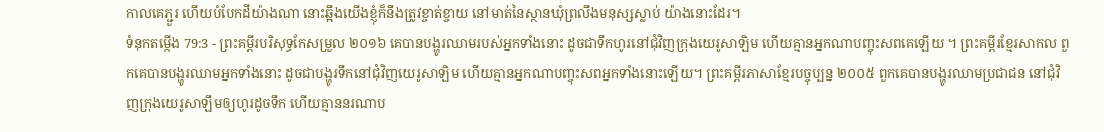កាលគេភ្ជួរ ហើយបំបែកដីយ៉ាងណា នោះឆ្អឹងយើងខ្ញុំក៏នឹងត្រូវខ្ចាត់ខ្ចាយ នៅមាត់នៃស្ថានឃុំព្រលឹងមនុស្សស្លាប់ យ៉ាងនោះដែរ។
ទំនុកតម្កើង 79:3 - ព្រះគម្ពីរបរិសុទ្ធកែសម្រួល ២០១៦ គេបានបង្ហូរឈាមរបស់អ្នកទាំងនោះ ដូចជាទឹកហូរនៅជុំវិញក្រុងយេរូសាឡិម ហើយគ្មានអ្នកណាបញ្ចុះសពគេឡើយ ។ ព្រះគម្ពីរខ្មែរសាកល ពួកគេបានបង្ហូរឈាមអ្នកទាំងនោះ ដូចជាបង្ហូរទឹកនៅជុំវិញយេរូសាឡិម ហើយគ្មានអ្នកណាបញ្ចុះសពអ្នកទាំងនោះឡើយ។ ព្រះគម្ពីរភាសាខ្មែរបច្ចុប្បន្ន ២០០៥ ពួកគេបានបង្ហូរឈាមប្រជាជន នៅជុំវិញក្រុងយេរូសាឡឹមឲ្យហូរដូចទឹក ហើយគ្មាននរណាប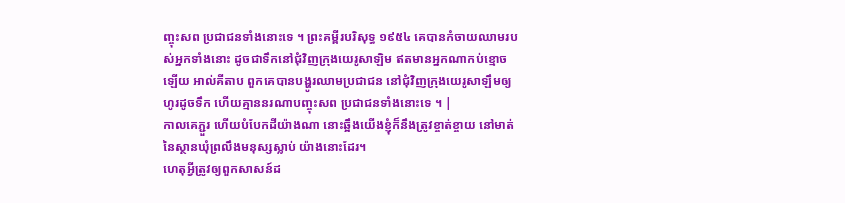ញ្ចុះសព ប្រជាជនទាំងនោះទេ ។ ព្រះគម្ពីរបរិសុទ្ធ ១៩៥៤ គេបានកំចាយឈាមរបស់អ្នកទាំងនោះ ដូចជាទឹកនៅជុំវិញក្រុងយេរូសាឡិម ឥតមានអ្នកណាកប់ខ្មោចឡើយ អាល់គីតាប ពួកគេបានបង្ហូរឈាមប្រជាជន នៅជុំវិញក្រុងយេរូសាឡឹមឲ្យហូរដូចទឹក ហើយគ្មាននរណាបញ្ចុះសព ប្រជាជនទាំងនោះទេ ។ |
កាលគេភ្ជួរ ហើយបំបែកដីយ៉ាងណា នោះឆ្អឹងយើងខ្ញុំក៏នឹងត្រូវខ្ចាត់ខ្ចាយ នៅមាត់នៃស្ថានឃុំព្រលឹងមនុស្សស្លាប់ យ៉ាងនោះដែរ។
ហេតុអ្វីត្រូវឲ្យពួកសាសន៍ដ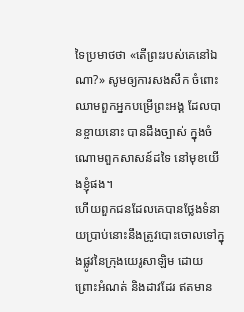ទៃប្រមាថថា «តើព្រះរបស់គេនៅឯណា?» សូមឲ្យការសងសឹក ចំពោះឈាមពួកអ្នកបម្រើព្រះអង្គ ដែលបានខ្ចាយនោះ បានដឹងច្បាស់ ក្នុងចំណោមពួកសាសន៍ដទៃ នៅមុខយើងខ្ញុំផង។
ហើយពួកជនដែលគេបានថ្លែងទំនាយប្រាប់នោះនឹងត្រូវបោះចោលទៅក្នុងផ្លូវនៃក្រុងយេរូសាឡិម ដោយព្រោះអំណត់ និងដាវដែរ ឥតមាន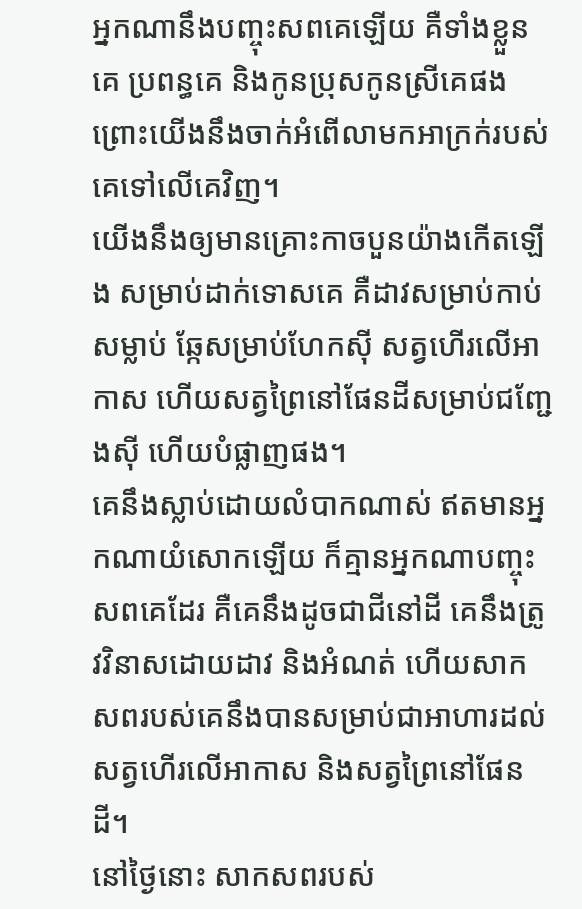អ្នកណានឹងបញ្ចុះសពគេឡើយ គឺទាំងខ្លួនគេ ប្រពន្ធគេ និងកូនប្រុសកូនស្រីគេផង ព្រោះយើងនឹងចាក់អំពើលាមកអាក្រក់របស់គេទៅលើគេវិញ។
យើងនឹងឲ្យមានគ្រោះកាចបួនយ៉ាងកើតឡើង សម្រាប់ដាក់ទោសគេ គឺដាវសម្រាប់កាប់សម្លាប់ ឆ្កែសម្រាប់ហែកស៊ី សត្វហើរលើអាកាស ហើយសត្វព្រៃនៅផែនដីសម្រាប់ជញ្ជែងស៊ី ហើយបំផ្លាញផង។
គេនឹងស្លាប់ដោយលំបាកណាស់ ឥតមានអ្នកណាយំសោកឡើយ ក៏គ្មានអ្នកណាបញ្ចុះសពគេដែរ គឺគេនឹងដូចជាជីនៅដី គេនឹងត្រូវវិនាសដោយដាវ និងអំណត់ ហើយសាកសពរបស់គេនឹងបានសម្រាប់ជាអាហារដល់សត្វហើរលើអាកាស និងសត្វព្រៃនៅផែនដី។
នៅថ្ងៃនោះ សាកសពរបស់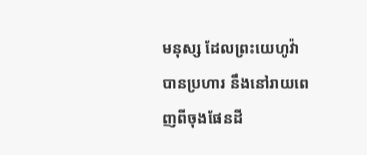មនុស្ស ដែលព្រះយេហូវ៉ាបានប្រហារ នឹងនៅរាយពេញពីចុងផែនដី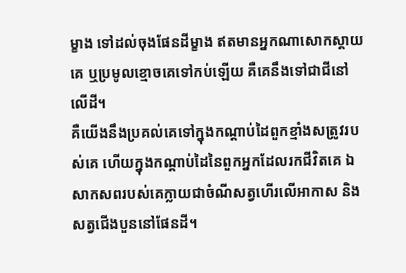ម្ខាង ទៅដល់ចុងផែនដីម្ខាង ឥតមានអ្នកណាសោកស្តាយគេ ឬប្រមូលខ្មោចគេទៅកប់ឡើយ គឺគេនឹងទៅជាជីនៅលើដី។
គឺយើងនឹងប្រគល់គេទៅក្នុងកណ្ដាប់ដៃពួកខ្មាំងសត្រូវរបស់គេ ហើយក្នុងកណ្ដាប់ដៃនៃពួកអ្នកដែលរកជីវិតគេ ឯសាកសពរបស់គេក្លាយជាចំណីសត្វហើរលើអាកាស និងសត្វជើងបួននៅផែនដី។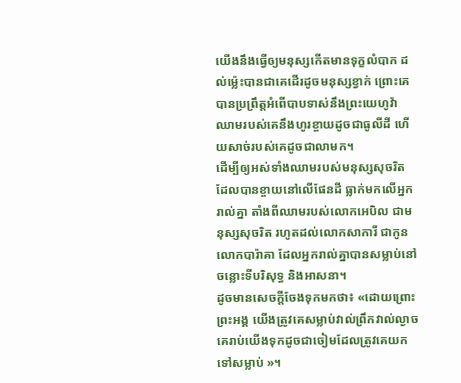យើងនឹងធ្វើឲ្យមនុស្សកើតមានទុក្ខលំបាក ដល់ម៉្លេះបានជាគេដើរដូចមនុស្សខ្វាក់ ព្រោះគេបានប្រព្រឹត្តអំពើបាបទាស់នឹងព្រះយេហូវ៉ា ឈាមរបស់គេនឹងហូរខ្ចាយដូចជាធូលីដី ហើយសាច់របស់គេដូចជាលាមក។
ដើម្បីឲ្យអស់ទាំងឈាមរបស់មនុស្សសុចរិត ដែលបានខ្ចាយនៅលើផែនដី ធ្លាក់មកលើអ្នករាល់គ្នា តាំងពីឈាមរបស់លោកអេបិល ជាមនុស្សសុចរិត រហូតដល់លោកសាការី ជាកូនលោកបារ៉ាគា ដែលអ្នករាល់គ្នាបានសម្លាប់នៅចន្លោះទីបរិសុទ្ធ និងអាសនា។
ដូចមានសេចក្តីចែងទុកមកថា៖ «ដោយព្រោះព្រះអង្គ យើងត្រូវគេសម្លាប់វាល់ព្រឹកវាល់ល្ងាច គេរាប់យើងទុកដូចជាចៀមដែលត្រូវគេយកទៅសម្លាប់ »។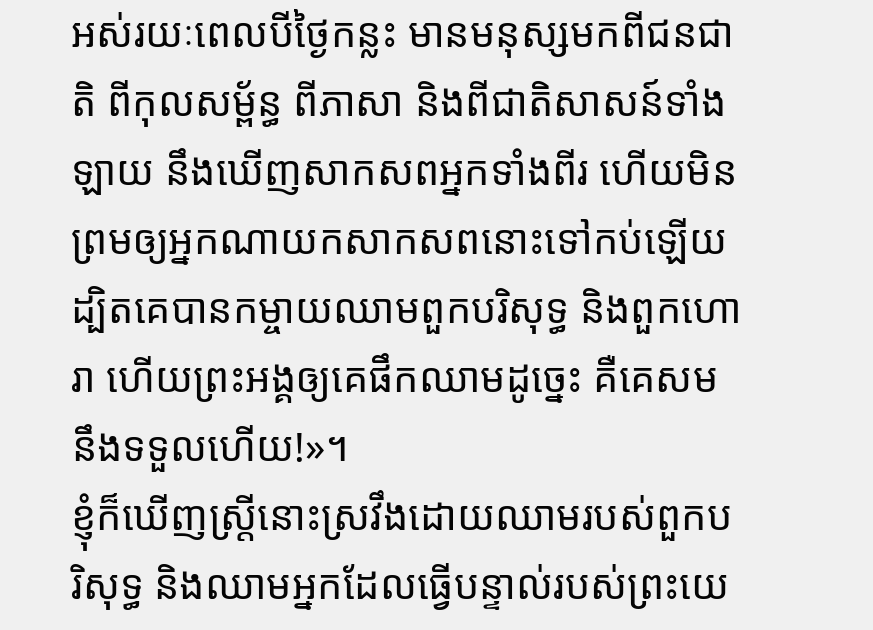អស់រយៈពេលបីថ្ងៃកន្លះ មានមនុស្សមកពីជនជាតិ ពីកុលសម្ព័ន្ធ ពីភាសា និងពីជាតិសាសន៍ទាំងឡាយ នឹងឃើញសាកសពអ្នកទាំងពីរ ហើយមិនព្រមឲ្យអ្នកណាយកសាកសពនោះទៅកប់ឡើយ
ដ្បិតគេបានកម្ចាយឈាមពួកបរិសុទ្ធ និងពួកហោរា ហើយព្រះអង្គឲ្យគេផឹកឈាមដូច្នេះ គឺគេសមនឹងទទួលហើយ!»។
ខ្ញុំក៏ឃើញស្ត្រីនោះស្រវឹងដោយឈាមរបស់ពួកបរិសុទ្ធ និងឈាមអ្នកដែលធ្វើបន្ទាល់របស់ព្រះយេ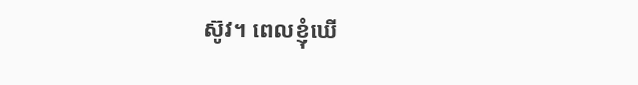ស៊ូវ។ ពេលខ្ញុំឃើ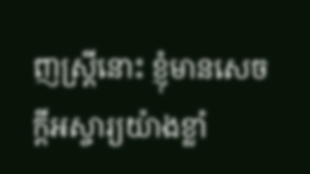ញស្ត្រីនោះ ខ្ញុំមានសេចក្ដីអស្ចារ្យយ៉ាងខ្លាំ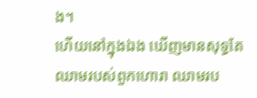ង។
ហើយនៅក្នុងឯង ឃើញមានសុទ្ធតែឈាមរបស់ពួកហោរា ឈាមរប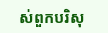ស់ពួកបរិសុ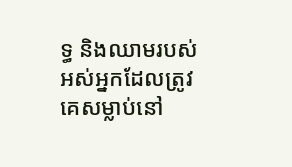ទ្ធ និងឈាមរបស់អស់អ្នកដែលត្រូវគេសម្លាប់នៅ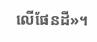លើផែនដី»។